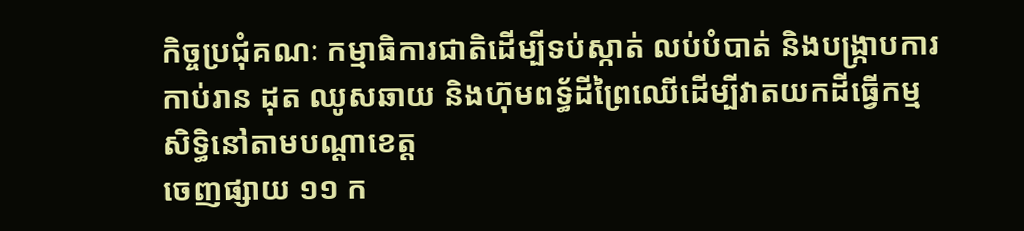កិច្ចប្រជុំគណៈ កម្មាធិការជាតិដើម្បីទប់ស្កាត់ លប់បំបាត់ និងបង្រ្កាបការកាប់រាន ដុត ឈូសឆាយ និងហ៊ុមពទ្ធ័ដីព្រៃឈើដើម្បីវាតយកដីធ្វើកម្មសិទ្ធិនៅតាមបណ្តាខេត្ត
ចេញផ្សាយ ១១ ក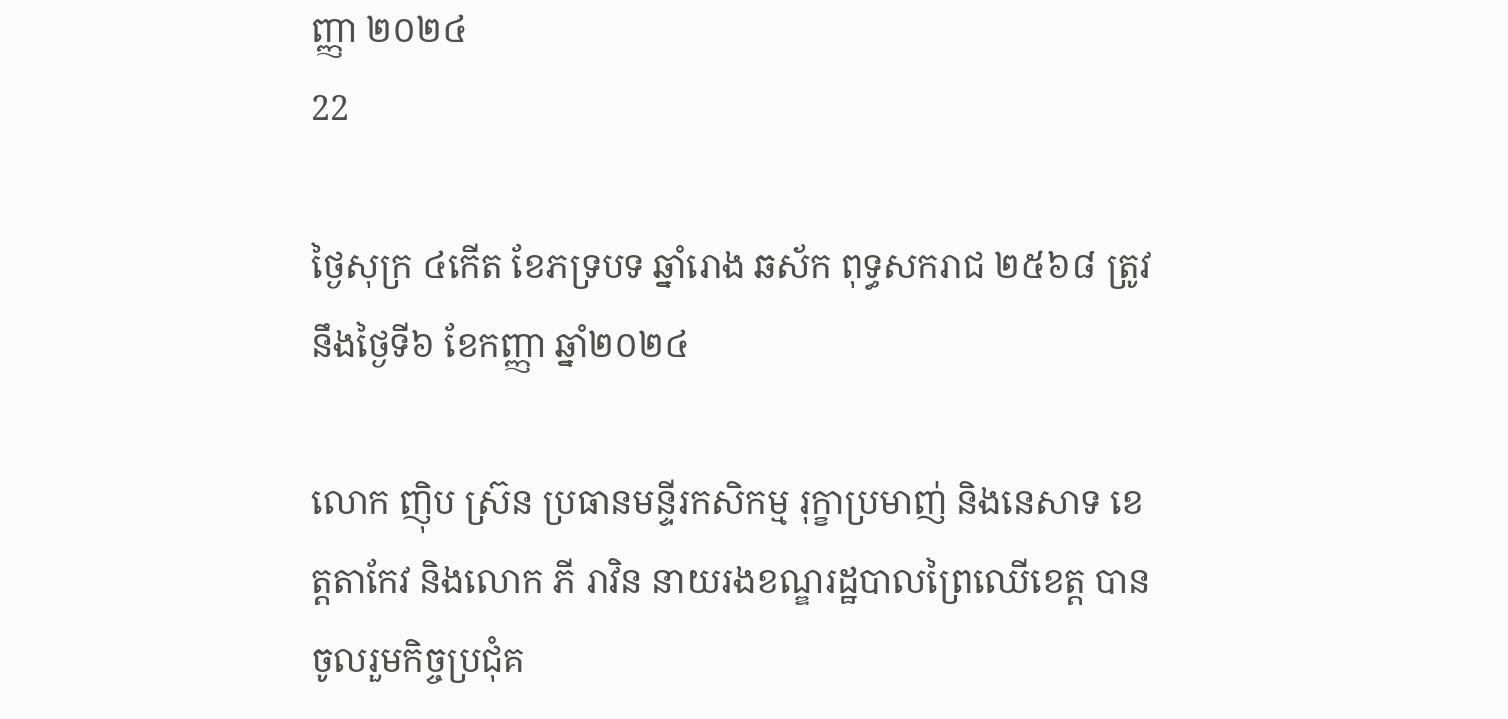ញ្ញា ២០២៤
22

ថ្ងៃសុក្រ ៤កើត ខែភទ្របទ ឆ្នាំរោង ឆស័ក ពុទ្ធសករាជ ២៥៦៨ ត្រូវនឹងថ្ងៃទី៦ ខែកញ្ញា ឆ្នាំ២០២៤

លោក ញ៉ិប ស្រ៊ន ប្រធានមន្ទីរកសិកម្ម រុក្ខាប្រមាញ់ និងនេសាទ ខេត្តតាកែវ និងលោក ភី រាវិន នាយរងខណ្ឌរដ្ឋបាលព្រៃឈើខេត្ត បានចូលរួមកិច្ចប្រជុំគ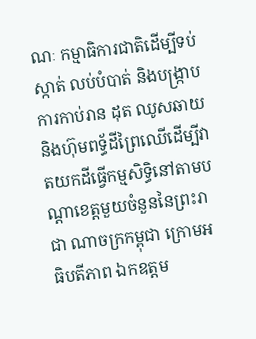ណៈ កម្មាធិការជាតិដើម្បីទប់ស្កាត់ លប់បំបាត់ និងបង្រ្កាបការកាប់រាន ដុត ឈូសឆាយ និងហ៊ុមពទ្ធ័ដីព្រៃឈើដើម្បីវាតយកដីធ្វើកម្មសិទ្ធិនៅតាមបណ្តាខេត្តមួយចំនួននៃព្រះរាជា ណាចក្រកម្ពុជា ក្រោមអធិបតីភាព ឯកឧត្តម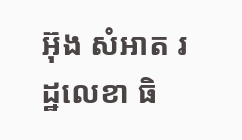អ៊ុង សំអាត រដ្ឋលេខា ធិ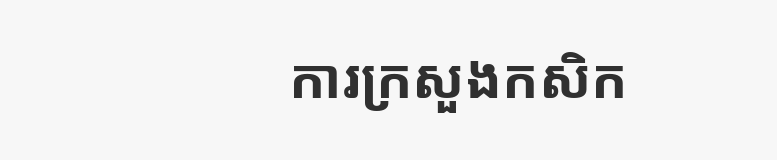ការក្រសួងកសិក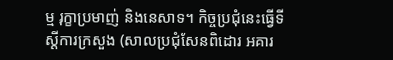ម្ម រុក្ខាប្រមាញ់ និងនេសាទ។ កិច្ចប្រជុំនេះធ្វើទីស្តីការក្រសួង (សាលប្រជុំសែនពិដោរ អគារ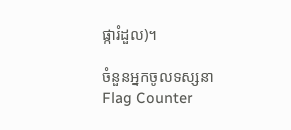ផ្ការំដួល)។

ចំនួនអ្នកចូលទស្សនា
Flag Counter